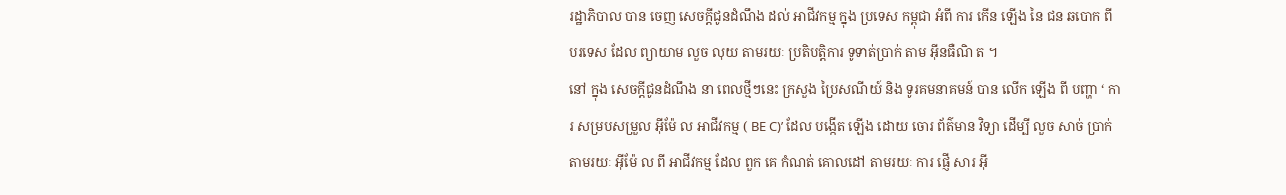រដ្ឋាភិបាល បាន ចេញ សេចក្តីជូនដំណឹង ដល់ អាជីវកម្ម ក្នុង ប្រទេស កម្ពុជា អំពី ការ កើន ឡើង នៃ ជន ឆបោក ពី បរទេស ដែល ព្យាយាម លួច លុយ តាមរយៈ ប្រតិបត្តិការ ទូទាត់ប្រាក់ តាម អុីនធឺណិ ត ។
នៅ ក្នុង សេចក្តីជូនដំណឹង នា ពេលថ្មីៗនេះ ក្រសួង ប្រៃសណីយ៍ និង ទូរគមនាគមន៍ បាន លើក ឡើង ពី បញ្ហា ‘ ការ សម្របសម្រួល អុីម៉ែ ល អាជីវកម្ម ( BE C)’ ដែល បង្កើត ឡើង ដោយ ចោរ ព័ត៌មាន វិទ្យា ដើម្បី លួច សាច់ ប្រាក់ តាមរយៈ អុីម៉ែ ល ពី អាជីវកម្ម ដែល ពួក គេ កំណត់ គោលដៅ តាមរយៈ ការ ផ្ញើ សារ អុី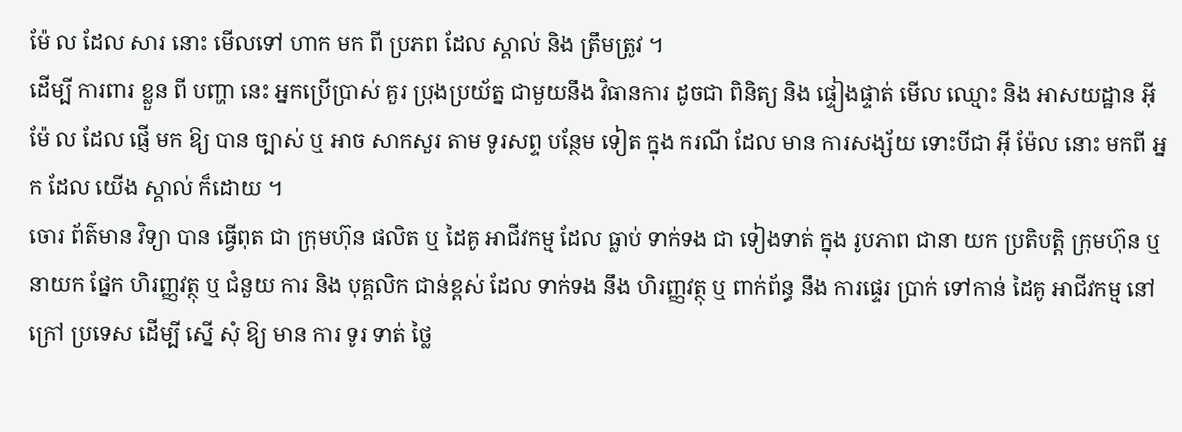ម៉ែ ល ដែល សារ នោះ មើលទៅ ហាក មក ពី ប្រភព ដែល ស្គាល់ និង ត្រឹមត្រូវ ។
ដើម្បី ការពារ ខ្លួន ពី បញ្ហា នេះ អ្នកប្រើប្រាស់ គួរ ប្រុងប្រយ័ត្ន ជាមួយនឹង វិធានការ ដូចជា ពិនិត្យ និង ផ្ទៀងផ្ទាត់ មើល ឈ្មោះ និង អាសយដ្ឋាន អុី ម៉ែ ល ដែល ផ្ញើ មក ឱ្យ បាន ច្បាស់ ឬ អាច សាកសួរ តាម ទូរសព្ទ បន្ថែម ទៀត ក្នុង ករណី ដែល មាន ការសង្ស័យ ទោះបីជា អុី ម៉ែល នោះ មកពី អ្នក ដែល យើង ស្គាល់ ក៏ដោយ ។
ចោរ ព័ត៌មាន វិទ្យា បាន ធ្វើពុត ជា ក្រុមហ៊ុន ផលិត ឬ ដៃគូ អាជីវកម្ម ដែល ធ្លាប់ ទាក់ទង ជា ទៀងទាត់ ក្នុង រូបភាព ជានា យក ប្រតិបត្តិ ក្រុមហ៊ុន ឬ នាយក ផ្នែក ហិរញ្ញវត្ថុ ឬ ជំនួយ ការ និង បុគ្គលិក ជាន់ខ្ពស់ ដែល ទាក់ទង នឹង ហិរញ្ញវត្ថុ ឬ ពាក់ព័ន្ធ នឹង ការផ្ទេរ ប្រាក់ ទៅកាន់ ដៃគូ អាជីវកម្ម នៅ ក្រៅ ប្រទេស ដើម្បី ស្នើ សុំ ឱ្យ មាន ការ ទូរ ទាត់ ថ្លៃ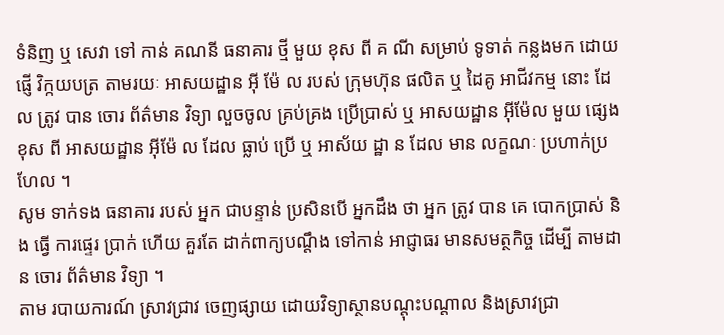ទំនិញ ឬ សេវា ទៅ កាន់ គណនី ធនាគារ ថ្មី មួយ ខុស ពី គ ណី សម្រាប់ ទូទាត់ កន្លងមក ដោយ ផ្ញើ វិក្កយបត្រ តាមរយៈ អាសយដ្ឋាន អុី ម៉ែ ល របស់ ក្រុមហ៊ុន ផលិត ឬ ដៃគូ អាជីវកម្ម នោះ ដែល ត្រូវ បាន ចោរ ព័ត៌មាន វិទ្យា លួចចូល គ្រប់គ្រង ប្រើប្រាស់ ឬ អាសយដ្ឋាន អុីម៉ែល មួយ ផ្សេង ខុស ពី អាសយដ្ឋាន អុីម៉ែ ល ដែល ធ្លាប់ ប្រើ ឬ អាស័យ ដ្ឋា ន ដែល មាន លក្ខណៈ ប្រហាក់ប្រហែល ។
សូម ទាក់ទង ធនាគារ របស់ អ្នក ជាបន្ទាន់ ប្រសិនបើ អ្នកដឹង ថា អ្នក ត្រូវ បាន គេ បោកប្រាស់ និង ធ្វើ ការផ្ទេរ ប្រាក់ ហើយ គួរតែ ដាក់ពាក្យបណ្តឹង ទៅកាន់ អាជ្ញាធរ មានសមត្ថកិច្ច ដើម្បី តាមដាន ចោរ ព័ត៌មាន វិទ្យា ។
តាម របាយការណ៍ ស្រាវជ្រាវ ចេញផ្សាយ ដោយវិទ្យាស្ថានបណ្តុះបណ្តាល និងស្រាវជ្រា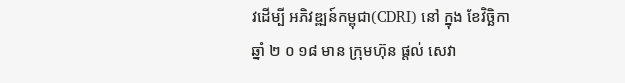វដើម្បី អភិវឌ្ឍន៍កម្ពុជា(CDRI) នៅ ក្នុង ខែវិច្ឆិកា ឆ្នាំ ២ ០ ១៨ មាន ក្រុមហ៊ុន ផ្តល់ សេវា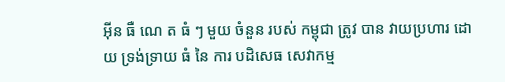អុីន ធឺ ណេ ត ធំ ៗ មួយ ចំនួន របស់ កម្ពុជា ត្រូវ បាន វាយប្រហារ ដោយ ទ្រង់ទ្រាយ ធំ នៃ ការ បដិសេធ សេវាកម្ម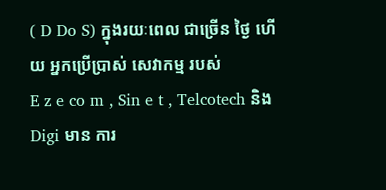( D Do S) ក្នុងរយៈពេល ជាច្រើន ថ្ងៃ ហើយ អ្នកប្រើប្រាស់ សេវាកម្ម របស់
E z e co m , Sin e t , Telcotech និង Digi មាន ការ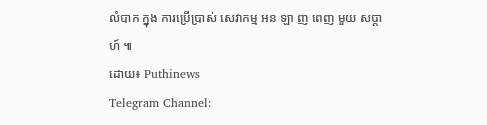លំបាក ក្នុង ការប្រើប្រាស់ សេវាកម្ម អន ឡា ញ ពេញ មួយ សប្តាហ៍ ៕
ដោយ៖ Puthinews
Telegram Channel: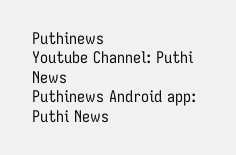Puthinews
Youtube Channel: Puthi News
Puthinews Android app: Puthi News